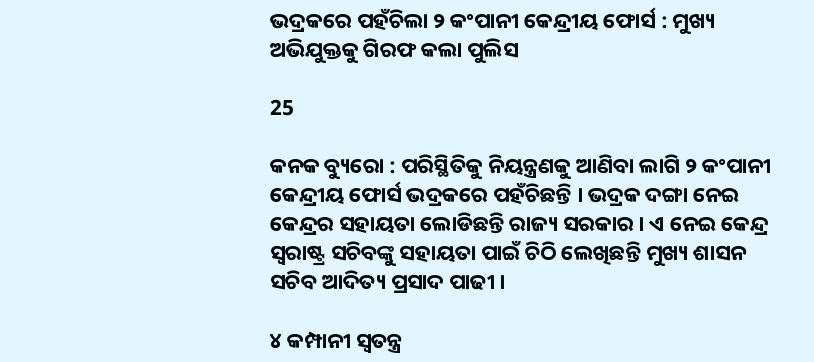ଭଦ୍ରକରେ ପହଁଚିଲା ୨ କଂପାନୀ କେନ୍ଦ୍ରୀୟ ଫୋର୍ସ : ମୁଖ୍ୟ ଅଭିଯୁକ୍ତକୁ ଗିରଫ କଲା ପୁଲିସ

25

କନକ ବ୍ୟୁରୋ : ପରିସ୍ଥିତିକୁ ନିୟନ୍ତ୍ରଣକୁ ଆଣିବା ଲାଗି ୨ କଂପାନୀ କେନ୍ଦ୍ରୀୟ ଫୋର୍ସ ଭଦ୍ରକରେ ପହଁଚିଛନ୍ତି । ଭଦ୍ରକ ଦଙ୍ଗା ନେଇ କେନ୍ଦ୍ରର ସହାୟତା ଲୋଡିଛନ୍ତି ରାଜ୍ୟ ସରକାର । ଏ ନେଇ କେନ୍ଦ୍ର ସ୍ୱରାଷ୍ଟ୍ର ସଚିବଙ୍କୁ ସହାୟତା ପାଇଁ ଚିଠି ଲେଖିଛନ୍ତି ମୁଖ୍ୟ ଶାସନ ସଚିବ ଆଦିତ୍ୟ ପ୍ରସାଦ ପାଢୀ ।

୪ କମ୍ପାନୀ ସ୍ୱତନ୍ତ୍ର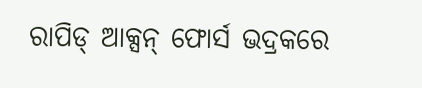ରାପିଡ୍ ଆକ୍ସନ୍ ଫୋର୍ସ ଭଦ୍ରକରେ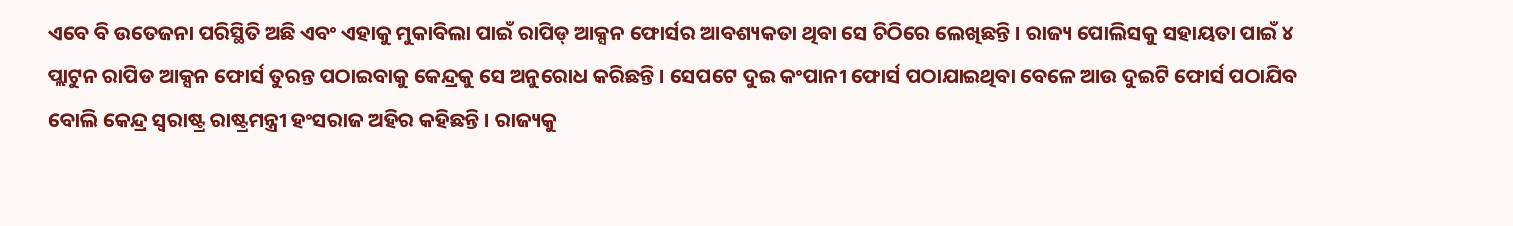ଏବେ ବି ଉତେଜନା ପରିସ୍ଥିତି ଅଛି ଏବଂ ଏହାକୁ ମୁକାବିଲା ପାଇଁ ରାପିଡ୍ ଆକ୍ସନ ଫୋର୍ସର ଆବଶ୍ୟକତା ଥିବା ସେ ଚିଠିରେ ଲେଖିଛନ୍ତି । ରାଜ୍ୟ ପୋଲିସକୁ ସହାୟତା ପାଇଁ ୪ ପ୍ଲାଟୁନ ରାପିଡ ଆକ୍ସନ ଫୋର୍ସ ତୁରନ୍ତ ପଠାଇବାକୁ କେନ୍ଦ୍ରକୁ ସେ ଅନୁରୋଧ କରିଛନ୍ତି । ସେପଟେ ଦୁଇ କଂପାନୀ ଫୋର୍ସ ପଠାଯାଇଥିବା ବେଳେ ଆଉ ଦୁଇଟି ଫୋର୍ସ ପଠାଯିବ ବୋଲି କେନ୍ଦ୍ର ସ୍ୱରାଷ୍ଟ୍ର ରାଷ୍ଟ୍ରମନ୍ତ୍ରୀ ହଂସରାଜ ଅହିର କହିଛନ୍ତି । ରାଜ୍ୟକୁ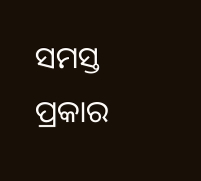ସମସ୍ତ ପ୍ରକାର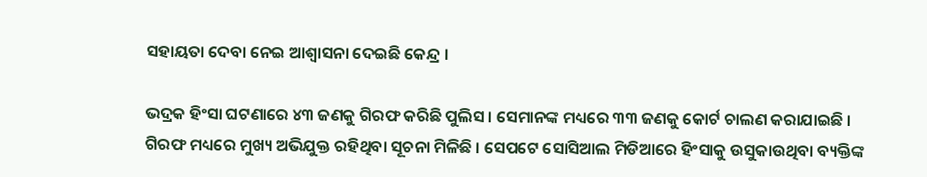ସହାୟତା ଦେବା ନେଇ ଆଶ୍ୱାସନା ଦେଇଛି କେନ୍ଦ୍ର ।

ଭଦ୍ରକ ହିଂସା ଘଟଣାରେ ୪୩ ଜଣକୁ ଗିରଫ କରିଛି ପୁଲିସ । ସେମାନଙ୍କ ମଧ୍ୟରେ ୩୩ ଜଣକୁ କୋର୍ଟ ଚାଲଣ କରାଯାଇଛି । ଗିରଫ ମଧ୍ୟରେ ମୁଖ୍ୟ ଅଭିଯୁକ୍ତ ରହିଥିବା ସୂଚନା ମିଳିଛି । ସେପଟେ ସୋସିଆଲ ମିଡିଆରେ ହିଂସାକୁ ଉସୁକାଉଥିବା ବ୍ୟକ୍ତିଙ୍କ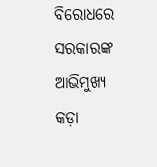ବିରୋଧରେ ସରକାରଙ୍କ ଆଭିମୁଖ୍ୟ କଡ଼ା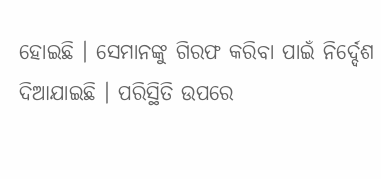ହୋଇଛି । ସେମାନଙ୍କୁ ଗିରଫ କରିବା ପାଇଁ ନିର୍ଦ୍ଦେଶ ଦିଆଯାଇଛି । ପରିସ୍ଥିତି ଉପରେ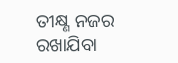ତୀକ୍ଷ୍ଣ ନଜର ରଖାଯିବା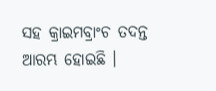ସହ କ୍ରାଇମବ୍ରାଂଚ ତଦନ୍ତ ଆରମ୍ଭ ହୋଇଛି ।